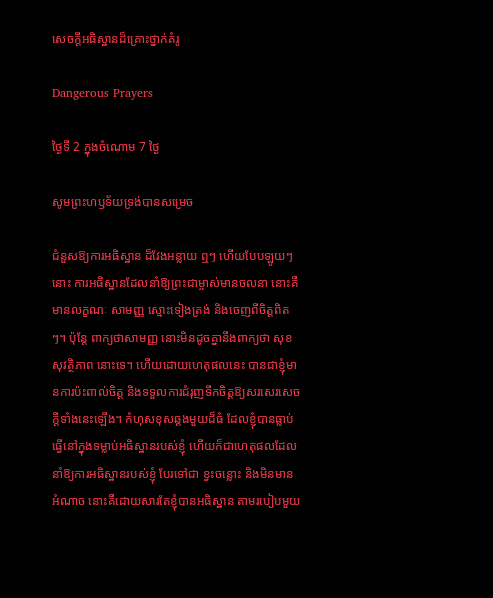សេចក្ដីអធិស្ឋានដ៏គ្រោះថ្នាក់គំរូ

Dangerous Prayers

ថ្ងៃទី 2 ក្នុងចំណោម 7 ថ្ងៃ

សូមព្រះហឫទ័យទ្រង់បានសម្រេច

ជំនួសឱ្យការអធិស្ឋាន ដ៏វែងអន្លាយ ឮៗ ហើយបែបឡូយៗនោះ ការអធិស្ឋានដែលនាំឱ្យព្រះជាម្ចាស់មានចលនា នោះគឺ មានលក្ខណៈ សាមញ្ញ ស្មោះទៀងត្រង់ និងចេញពីចិត្ដពិតៗ។ ប៉ុន្តែ ពាក្យថាសាមញ្ញ នោះមិនដូចគ្នានឹងពាក្យថា សុខសុវត្ថិភាព នោះទេ។ ហើយដោយហេតុផលនេះ បានជាខ្ញុំមានការប៉ះពាល់ចិត្ដ និងទទួលការជំរុញទឹកចិត្ដឱ្យសរសេរសេចក្ដីទាំងនេះឡើង។ កំហុសខុសឆ្គងមួយដ៏ធំ ដែលខ្ញុំបានធ្លាប់ធ្វើនៅក្នុងទម្លាប់អធិស្ឋានរបស់ខ្ញុំ ហើយក៏ជាហេតុផលដែលនាំឱ្យការអធិស្ឋានរបស់ខ្ញុំ បែរទៅជា ខ្វះចន្លោះ និងមិនមានអំណាច នោះគឺដោយសារតែខ្ញុំបានអធិស្ឋាន តាមរបៀបមួយ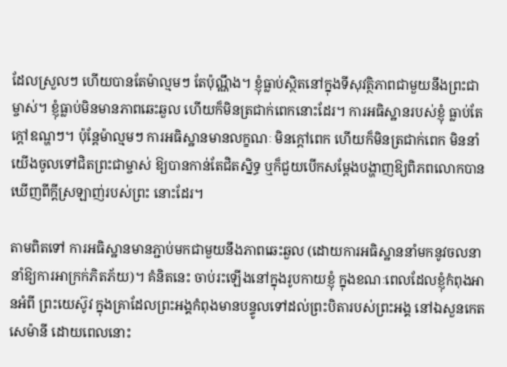ដែលស្រួលៗ ហើយបានតែម៉ាល្មមៗ តែប៉ុណ្ណឹង។ ខ្ញុំធ្លាប់ស្ថិតនៅក្នុងទីសុវត្ថិភាពជាមួយនឹងព្រះជាម្ចាស់។ ខ្ញុំធ្លាប់មិនមានភាពឆេះឆួល ហើយក៏មិនត្រជាក់ពេកនោះដែរ។ ការអធិស្ឋានរបស់ខ្ញុំ ធ្លាប់តែក្ដៅឧណ្ហៗ។ ប៉ុន្តែម៉ាល្មមៗ ការអធិស្ឋានមានលក្ខណៈ មិនក្ដៅពេក ហើយក៏មិនត្រជាក់ពេក មិននាំយើងចូលទៅជិតព្រះជាម្ចាស់ ឱ្យបានកាន់តែជិតស្និទ្ធ ឬក៏ជួយបើកសម្ដែងបង្ហាញឱ្យពិភពលោកបានឃើញពីក្ដីស្រឡាញ់របស់ព្រះ នោះដែរ។

តាមពិតទៅ ការអធិស្ឋានមានភ្ជាប់មកជាមួយនឹងភាពឆេះឆួល (ដោយការអធិស្ឋាននាំមកនូវចលនា នាំឱ្យការអាក្រក់ភិតភ័យ)។ គំនិតនេះ ចាប់រះឡើងនៅក្នុងរូបកាយខ្ញុំ ក្នុងខណៈពេលដែលខ្ញុំកំពុងអានអំពី ព្រះយេស៊ូវ ក្នុងគ្រាដែលព្រះអង្គកំពុងមានបន្ទូលទៅដល់ព្រះបិតារបស់ព្រះអង្គ នៅឯសួនកេតសេម៉ានី ដោយពេលនោះ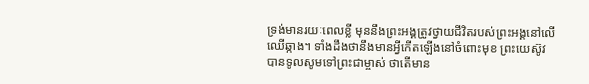ទ្រង់មានរយៈពេលខ្លី មុននឹងព្រះអង្គត្រូវថ្វាយជីវិតរបស់ព្រះអង្គនៅលើឈើឆ្កាង។ ទាំងដឹងថានឹងមានអ្វីកើតឡើងនៅចំពោះមុខ ព្រះយេស៊ូវបានទូលសូមទៅព្រះជាម្ចាស់ ថាតើមាន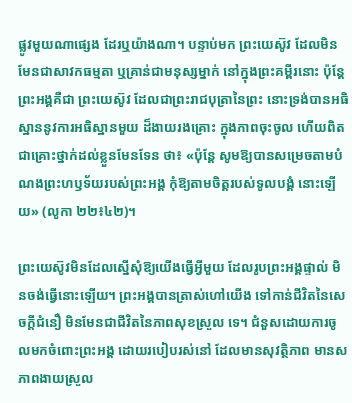ផ្លូវមួយណាផ្សេង ដែរឬយ៉ាងណា។ បន្ទាប់មក ព្រះយេស៊ូវ ដែលមិនមែនជាសាវកធម្មតា ឬគ្រាន់ជាមនុស្សម្នាក់ នៅក្នុងព្រះគម្ពីរនោះ ប៉ុន្តែព្រះអង្គគឺជា ព្រះយេស៊ូវ ដែលជាព្រះរាជបុត្រានៃព្រះ នោះទ្រង់បានអធិស្ឋាននូវការអធិស្ឋានមួយ ដ៏ងាយរងគ្រោះ ក្នុងភាពចុះចូល ហើយពិតជាគ្រោះថ្នាក់ដល់ខ្លួនមែនទែន ថា៖ «ប៉ុន្តែ សូមឱ្យបានសម្រេចតាមបំណងព្រះហឫទ័យរបស់ព្រះអង្គ កុំឱ្យតាមចិត្ដរបស់ទូលបង្គំ នោះឡើយ» (លូកា ២២៖៤២)។

ព្រះយេស៊ូវមិនដែលស្នើសុំឱ្យយើងធ្វើអ្វីមួយ ដែលរូបព្រះអង្គផ្ទាល់ មិនចង់ធ្វើនោះឡើយ។ ព្រះអង្គបានត្រាស់ហៅយើង ទៅកាន់ជីវិតនៃសេចក្ដីជំនឿ មិនមែនជាជីវិតនៃភាពសុខស្រួល ទេ។ ជំនួសដោយការចូលមកចំពោះព្រះអង្គ ដោយរបៀបរស់នៅ ដែលមានសុវត្ថិភាព មានសភាពងាយស្រួល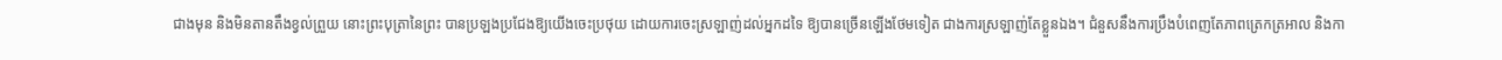ជាងមុន និងមិនតានតឹងខ្វល់ព្រួយ នោះព្រះបុត្រានៃព្រះ បានប្រឡងប្រជែងឱ្យយើងចេះប្រថុយ ដោយការចេះស្រឡាញ់ដល់អ្នកដទៃ ឱ្យបានច្រើនឡើងថែមទៀត ជាងការស្រឡាញ់តែខ្លួនឯង។ ជំនួសនឹងការប្រឹងបំពេញតែភាពត្រេកត្រអាល និងកា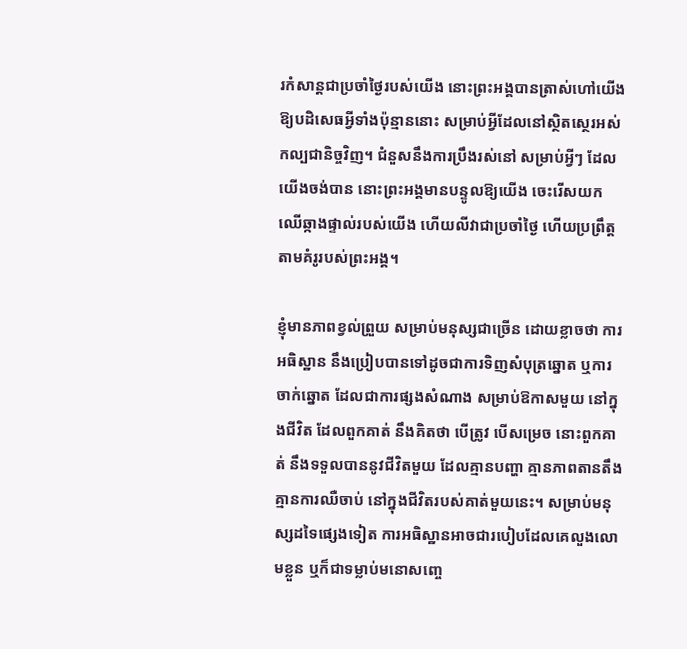រកំសាន្តជាប្រចាំថ្ងៃរបស់យើង នោះព្រះអង្គបានត្រាស់ហៅយើង ឱ្យបដិសេធអ្វីទាំងប៉ុន្មាននោះ សម្រាប់អ្វីដែលនៅស្ថិតស្ថេរអស់កល្បជានិច្ចវិញ។ ជំនួសនឹងការប្រឹងរស់នៅ សម្រាប់អ្វីៗ ដែលយើងចង់បាន នោះព្រះអង្គមានបន្ទូលឱ្យយើង ចេះរើសយកឈើឆ្កាងផ្ទាល់របស់យើង ហើយលីវាជាប្រចាំថ្ងៃ ហើយប្រព្រឹត្ដតាមគំរូរបស់ព្រះអង្គ។

ខ្ញុំមានភាពខ្វល់ព្រួយ សម្រាប់មនុស្សជាច្រើន ដោយខ្លាចថា ការអធិស្ឋាន នឹងប្រៀបបានទៅដូចជាការទិញសំបុត្រឆ្នោត ឬការចាក់ឆ្នោត ដែលជាការផ្សងសំណាង សម្រាប់ឱកាសមួយ នៅក្នុងជីវិត ដែលពួកគាត់ នឹងគិតថា បើត្រូវ បើសម្រេច នោះពួកគាត់ នឹងទទួលបាននូវជីវិតមួយ ដែលគ្មានបញ្ហា គ្មានភាពតានតឹង គ្មានការឈឺចាប់ នៅក្នុងជីវិតរបស់គាត់មួយនេះ។ សម្រាប់មនុស្សដទៃផ្សេងទៀត ការអធិស្ឋានអាចជារបៀបដែលគេលួងលោមខ្លួន ឬក៏ជាទម្លាប់មនោសញ្ចេ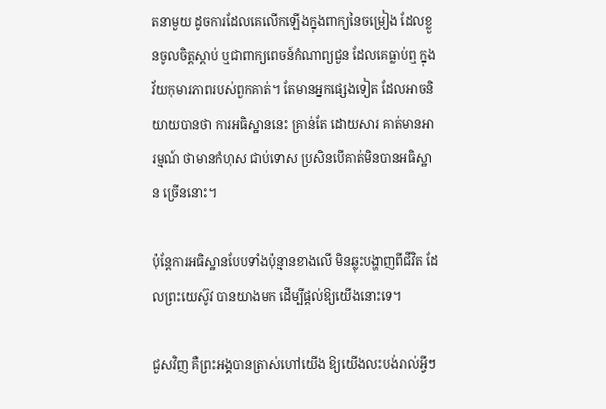តនាមួយ ដូចការដែលគេលើកឡើងក្នុងពាក្យនៃចម្រៀង ដែលខ្លួនចូលចិត្ដស្ដាប់ ឬជាពាក្យពេចន៍កំណាព្យជួន ដែលគេធ្លាប់ឮ ក្នុងវ័យកុមារភាពរបស់ពួកគាត់។ តែមានអ្នកផ្សេងទៀត ដែលអាចនិយាយបានថា ការអធិស្ឋាននេះ គ្រាន់តែ ដោយសារ គាត់មានអារម្មណ៍ ថាមានកំហុស ជាប់ទោស ប្រសិនបើគាត់មិនបានអធិស្ឋាន ច្រើននោះ។

ប៉ុន្តែការអធិស្ឋានបែបទាំងប៉ុន្មានខាងលើ មិនឆ្លុះបង្ហាញពីជីវិត ដែលព្រះយេស៊ូវ បានយាងមក ដើម្បីផ្ដល់ឱ្យយើងនោះទេ។

ជួសវិញ គឺព្រះអង្គបានត្រាស់ហៅយើង ឱ្យយើងលះបង់រាល់អ្វីៗ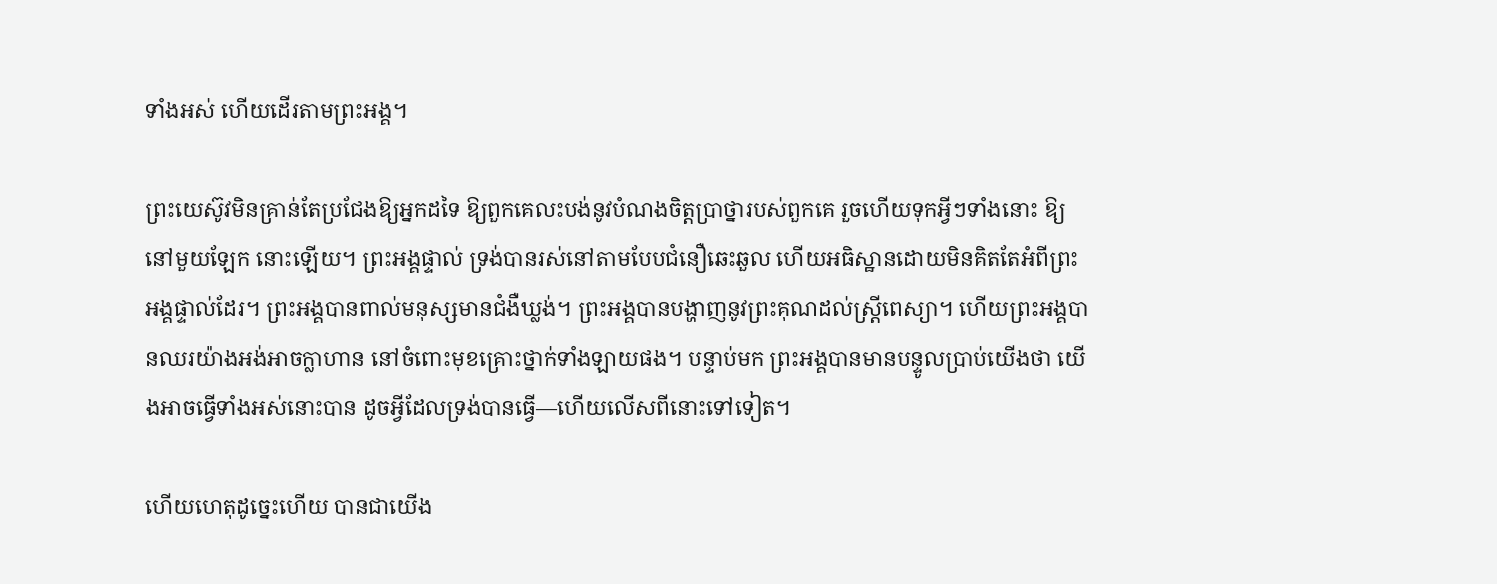ទាំងអស់ ហើយដើរតាមព្រះអង្គ។

ព្រះយេស៊ូវមិនគ្រាន់តែប្រជែងឱ្យអ្នកដទៃ ឱ្យពួកគេលះបង់នូវបំណងចិត្ដប្រាថ្នារបស់ពួកគេ រួចហើយទុកអ្វីៗទាំងនោះ ឱ្យនៅមួយឡែក នោះឡើយ។ ព្រះអង្គផ្ទាល់ ទ្រង់បានរស់នៅតាមបែបជំនឿឆេះឆួល ហើយអធិស្ឋានដោយមិនគិតតែអំពីព្រះអង្គផ្ទាល់ដែរ។ ព្រះអង្គបានពាល់មនុស្សមានជំងឺឃ្លង់។ ព្រះអង្គបានបង្ហាញនូវព្រះគុណដល់ស្រ្ដីពេស្យា។ ហើយព្រះអង្គបានឈរយ៉ាងអង់អាចក្លាហាន នៅចំពោះមុខគ្រោះថ្នាក់ទាំងឡាយផង។ បន្ទាប់មក ព្រះអង្គបានមានបន្ទូលប្រាប់យើងថា យើងអាចធ្វើទាំងអស់នោះបាន ដូចអ្វីដែលទ្រង់បានធ្វើ—ហើយលើសពីនោះទៅទៀត។

ហើយហេតុដូច្នេះហើយ បានជាយើង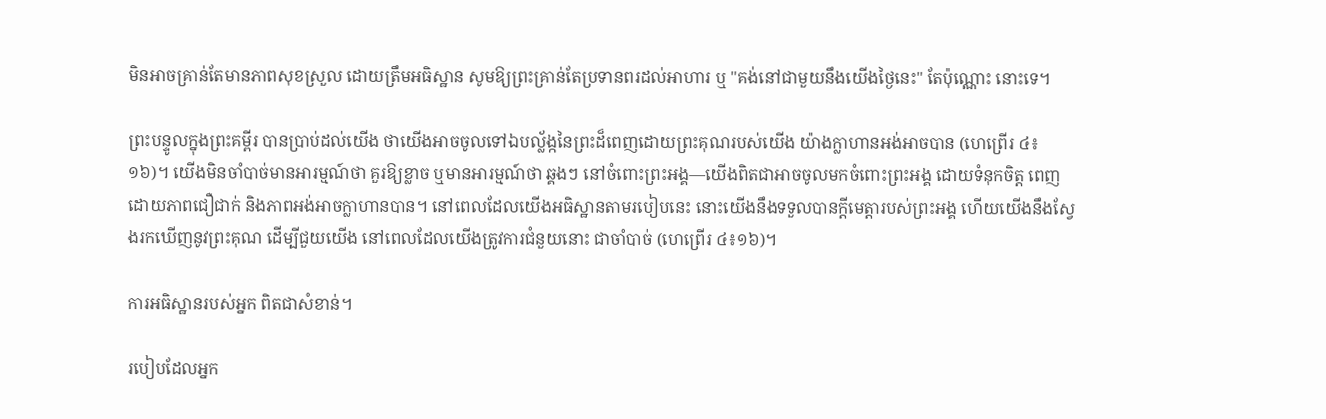មិនអាចគ្រាន់តែមានភាពសុខស្រួល ដោយត្រឹមអធិស្ឋាន សូមឱ្យព្រះគ្រាន់តែប្រទានពរដល់អាហារ ឬ "គង់នៅជាមួយនឹងយើងថ្ងៃនេះ" តែប៉ុណ្ណោះ នោះទេ។

ព្រះបន្ទូលក្នុងព្រះគម្ពីរ បានប្រាប់ដល់យើង ថាយើងអាចចូលទៅឯបល្ល័ង្កនៃព្រះដ៏ពេញដោយព្រះគុណរបស់យើង យ៉ាងក្លាហានអង់អាចបាន (ហេព្រើរ ៤៖១៦)។ យើងមិនចាំបាច់មានអារម្មណ៍ថា គួរឱ្យខ្លាច ឬមានអារម្មណ៍ថា ឆ្គងៗ នៅចំពោះព្រះអង្គ—យើងពិតជាអាចចូលមកចំពោះព្រះអង្គ ដោយទំនុកចិត្ដ ពេញដោយភាពជឿជាក់ និងភាពអង់អាចក្លាហានបាន។ នៅពេលដែលយើងអធិស្ឋានតាមរបៀបនេះ នោះយើងនឹងទទួលបានក្ដីមេត្តារបស់ព្រះអង្គ ហើយយើងនឹងស្វែងរកឃើញនូវព្រះគុណ ដើម្បីជួយយើង នៅពេលដែលយើងត្រូវការជំនួយនោះ ជាចាំបាច់ (ហេព្រើរ ៤៖១៦)។

ការអធិស្ឋានរបស់អ្នក ពិតជាសំខាន់។

របៀបដែលអ្នក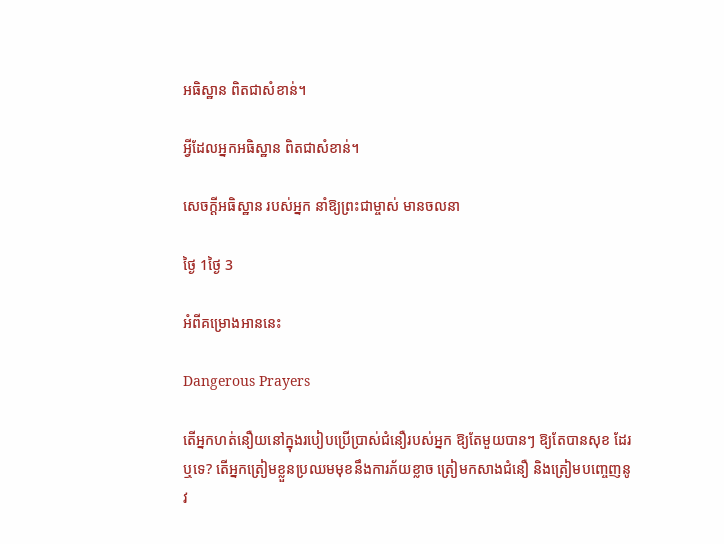អធិស្ឋាន ពិតជាសំខាន់។

អ្វីដែលអ្នកអធិស្ឋាន ពិតជាសំខាន់។

សេចក្ដីអធិស្ឋាន របស់អ្នក នាំឱ្យព្រះជាម្ចាស់ មានចលនា

ថ្ងៃ 1ថ្ងៃ 3

អំពីគម្រោងអាននេះ

Dangerous Prayers

តើអ្នកហត់នឿយនៅក្នុងរបៀបប្រើប្រាស់ជំនឿរបស់អ្នក ឱ្យតែមួយបានៗ ឱ្យតែបានសុខ ដែរឬទេ? តើអ្នកត្រៀមខ្លួនប្រឈមមុខនឹងការភ័យខ្លាច ត្រៀមកសាងជំនឿ និងត្រៀមបញ្ចេញនូវ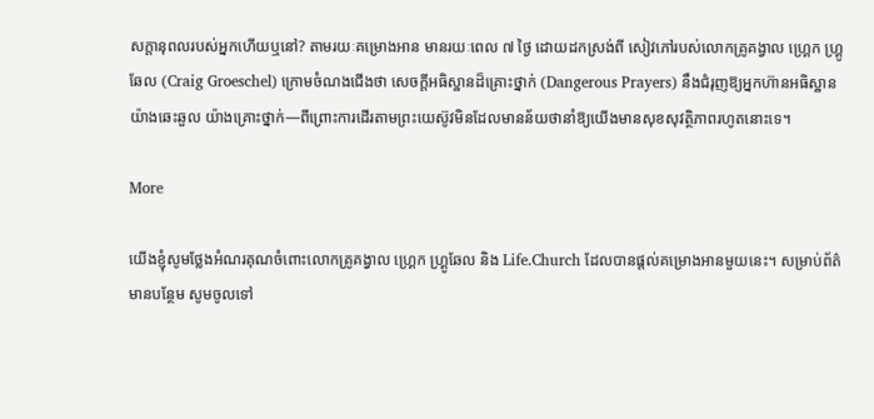សក្ដានុពលរបស់អ្នកហើយឬនៅ? តាមរយៈគម្រោងអាន មានរយៈពេល ៧ ថ្ងៃ ដោយដកស្រង់ពី សៀវភៅរបស់លោកគ្រូគង្វាល ហ្គ្រេក ហ្រ្គូឆែល (Craig Groeschel) ក្រោមចំណងជើងថា សេចក្ដីអធិស្ឋានដ៏គ្រោះថ្នាក់ (Dangerous Prayers) នឹងជំរុញឱ្យអ្នកហ៊ានអធិស្ឋានយ៉ាងឆេះឆួល យ៉ាងគ្រោះថ្នាក់—ពីព្រោះការដើរតាមព្រះយេស៊ូវមិនដែលមានន័យថានាំឱ្យយើងមានសុខសុវត្ថិភាពរហូតនោះទេ។

More

យើងខ្ញុំសូមថ្លែងអំណរគុណចំពោះលោកគ្រូគង្វាល ហ្គ្រេក ហ្គ្រូឆែល និង Life.Church ដែលបានផ្ដល់គម្រោងអានមួយនេះ។ សម្រាប់ព័ត៌មានបន្ថែម សូមចូលទៅ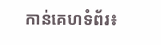កាន់គេហទំព័រ៖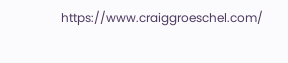https://www.craiggroeschel.com/